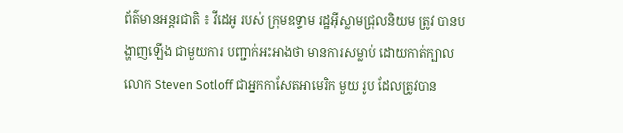ព័ត៌មានអន្តរជាតិ ៖ វីដេអូ របស់ ក្រុមឧទ្ទាម រដ្ឋអ៊ីស្លាមជ្រុលនិយម ត្រូវ បានបង្ហាញឡើង ជាមួយការ បញ្ជាក់អះអាងថា មានការសម្លាប់ ដោយកាត់ក្បាល លោក Steven Sotloff ជាអ្នកកាសែតអាមេរិក មួយ រូប ដែលត្រូវបាន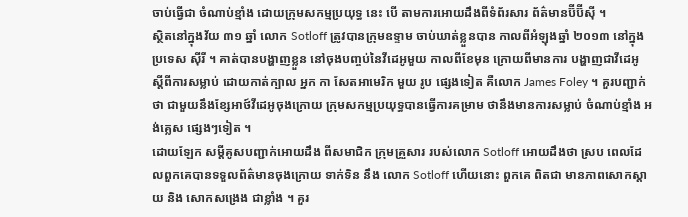ចាប់ធ្វើជា ចំណាប់ខ្មាំង ដោយក្រុមសកម្មប្រយុទ្ធ នេះ បើ តាមការអោយដឹងពីទំព័រសារ ព័ត៌មានប៊ីប៊ីស៊ី ។
ស្ថិតនៅក្នុងវ័យ ៣១ ឆ្នាំ លោក Sotloff ត្រូវបានក្រុមឧទ្ទាម ចាប់ឃាត់ខ្លួនបាន កាលពីអំឡុងឆ្នាំ ២០១៣ នៅក្នុងប្រទេស ស៊ីរី ។ គាត់បានបង្ហាញខ្លួន នៅចុងបញ្ចប់នៃវីដេអូមួយ កាលពីខែមុន ក្រោយពីមានការ បង្ហាញជាវីដេអូ ស្តីពីការសម្លាប់ ដោយកាត់ក្បាល អ្នក កា សែតអាមេរិក មួយ រូប ផ្សេងទៀត គឺលោក James Foley ។ គួរបញ្ជាក់ថា ជាមួយនឹងខ្សែអាថ៍វីដេអូចុងក្រោយ ក្រុមសកម្មប្រយុទ្ធបានធ្វើការគម្រាម ថានឹងមានការសម្លាប់ ចំណាប់ខ្មាំង អង់គ្លេស ផ្សេងៗទៀត ។
ដោយឡែក សម្តីគូសបញ្ជាក់អោយដឹង ពីសមាជិក ក្រុមគ្រួសារ របស់លោក Sotloff អោយដឹងថា ស្រប ពេលដែលពួកគេបានទទួលព័ត៌មានចុងក្រោយ ទាក់ទិន នឹង លោក Sotloff ហើយនោះ ពួកគេ ពិតជា មានភាពសោកស្តាយ និង សោកសង្រេង ជាខ្លាំង ។ គួរ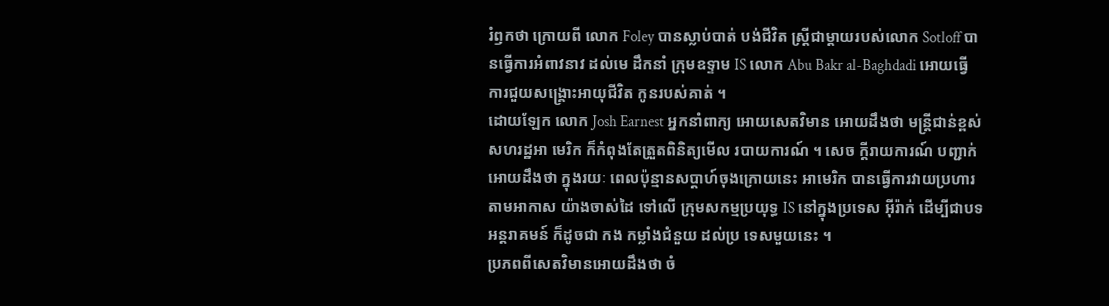រំឭកថា ក្រោយពី លោក Foley បានស្លាប់បាត់ បង់ជីវិត ស្រ្តីជាម្តាយរបស់លោក Sotloff បានធ្វើការអំពាវនាវ ដល់មេ ដឹកនាំ ក្រុមឧទ្ទាម IS លោក Abu Bakr al-Baghdadi អោយធ្វើការជួយសង្គ្រោះអាយុជីវិត កូនរបស់គាត់ ។
ដោយឡែក លោក Josh Earnest អ្នកនាំពាក្យ អោយសេតវិមាន អោយដឹងថា មន្រ្តីជាន់ខ្ពស់ សហរដ្ឋអា មេរិក ក៏កំពុងតែត្រួតពិនិត្យមើល របាយការណ៍ ។ សេច ក្តីរាយការណ៍ បញ្ជាក់ អោយដឹងថា ក្នុងរយៈ ពេលប៉ុន្មានសប្តាហ៍ចុងក្រោយនេះ អាមេរិក បានធ្វើការវាយប្រហារ តាមអាកាស យ៉ាងចាស់ដៃ ទៅលើ ក្រុមសកម្មប្រយុទ្ធ IS នៅក្នុងប្រទេស អ៊ីរ៉ាក់ ដើម្បីជាបទអន្តរាគមន៍ ក៏ដូចជា កង កម្លាំងជំនួយ ដល់ប្រ ទេសមួយនេះ ។
ប្រភពពីសេតវិមានអោយដឹងថា ចំ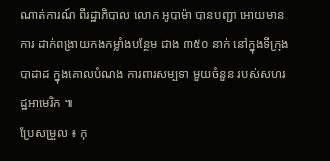ណាត់ការណ៍ ពីរដ្ឋាភិបាល លោក អូបាម៉ា បានបញ្ជា អោយមានការ ដាក់ពង្រាយកងកម្លាំងបន្ថែម ជាង ៣៥០ នាក់ នៅក្នុងទីក្រុង បាដាដ ក្នុងគោលបំណង ការពារសម្បទា មួយចំនួន របស់សហរដ្ឋអាមេរិក ៕
ប្រែសម្រួល ៖ កុ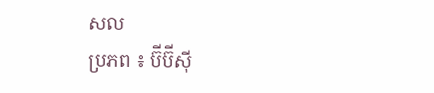សល
ប្រភព ៖ ប៊ីប៊ីស៊ី